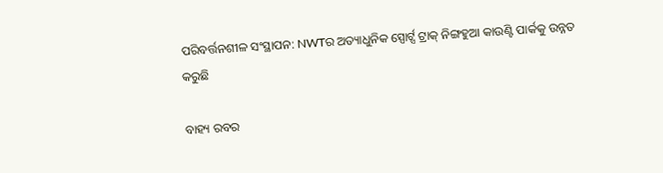ପରିବର୍ତ୍ତନଶୀଳ ସଂସ୍ଥାପନ: NWTର ଅତ୍ୟାଧୁନିକ ସ୍ପୋର୍ଟ୍ସ ଟ୍ରାକ୍ ନିଙ୍ଗହୁଆ କାଉଣ୍ଟି ପାର୍କକୁ ଉନ୍ନତ କରୁଛି

ବାହ୍ୟ ରବର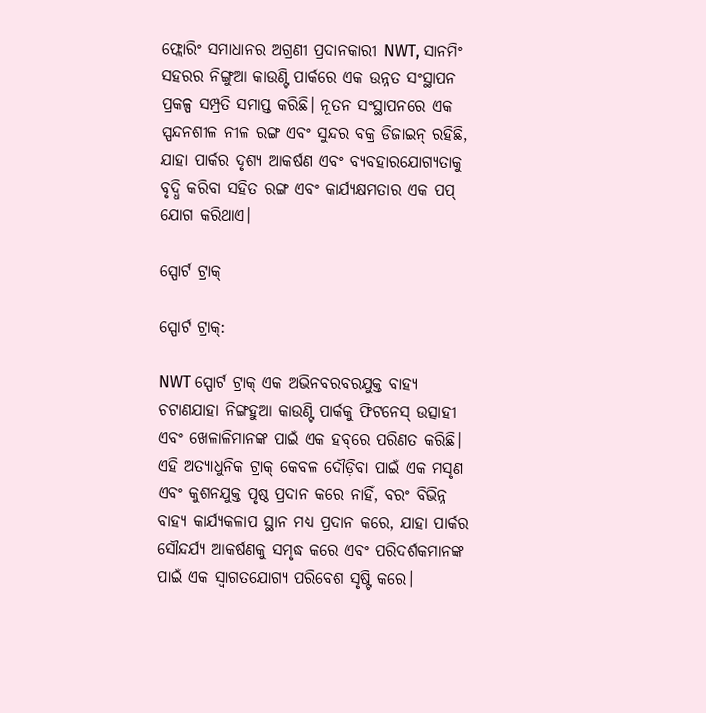ଫ୍ଲୋରିଂ ସମାଧାନର ଅଗ୍ରଣୀ ପ୍ରଦାନକାରୀ NWT, ସାନମିଂ ସହରର ନିଙ୍ଗୁଆ କାଉଣ୍ଟି ପାର୍କରେ ଏକ ଉନ୍ନତ ସଂସ୍ଥାପନ ପ୍ରକଳ୍ପ ସମ୍ପ୍ରତି ସମାପ୍ତ କରିଛି। ନୂତନ ସଂସ୍ଥାପନରେ ଏକ ସ୍ପନ୍ଦନଶୀଳ ନୀଳ ରଙ୍ଗ ଏବଂ ସୁନ୍ଦର ବକ୍ର ଡିଜାଇନ୍ ରହିଛି, ଯାହା ପାର୍କର ଦୃଶ୍ୟ ଆକର୍ଷଣ ଏବଂ ବ୍ୟବହାରଯୋଗ୍ୟତାକୁ ବୃଦ୍ଧି କରିବା ସହିତ ରଙ୍ଗ ଏବଂ କାର୍ଯ୍ୟକ୍ଷମତାର ଏକ ପପ୍ ଯୋଗ କରିଥାଏ।

ସ୍ପୋର୍ଟ ଟ୍ରାକ୍

ସ୍ପୋର୍ଟ ଟ୍ରାକ୍:

NWT ସ୍ପୋର୍ଟ ଟ୍ରାକ୍ ଏକ ଅଭିନବରବରଯୁକ୍ତ ବାହ୍ୟ ଚଟାଣଯାହା ନିଙ୍ଗହୁଆ କାଉଣ୍ଟି ପାର୍କକୁ ଫିଟନେସ୍ ଉତ୍ସାହୀ ଏବଂ ଖେଳାଳିମାନଙ୍କ ପାଇଁ ଏକ ହବ୍‌ରେ ପରିଣତ କରିଛି। ଏହି ଅତ୍ୟାଧୁନିକ ଟ୍ରାକ୍ କେବଳ ଦୌଡ଼ିବା ପାଇଁ ଏକ ମସୃଣ ଏବଂ କୁଶନଯୁକ୍ତ ପୃଷ୍ଠ ପ୍ରଦାନ କରେ ନାହିଁ, ବରଂ ବିଭିନ୍ନ ବାହ୍ୟ କାର୍ଯ୍ୟକଳାପ ସ୍ଥାନ ମଧ୍ୟ ପ୍ରଦାନ କରେ, ଯାହା ପାର୍କର ସୌନ୍ଦର୍ଯ୍ୟ ଆକର୍ଷଣକୁ ସମୃଦ୍ଧ କରେ ଏବଂ ପରିଦର୍ଶକମାନଙ୍କ ପାଇଁ ଏକ ସ୍ୱାଗତଯୋଗ୍ୟ ପରିବେଶ ସୃଷ୍ଟି କରେ।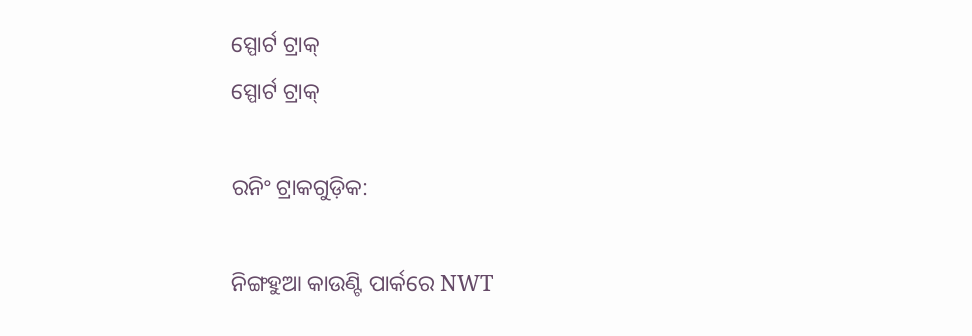ସ୍ପୋର୍ଟ ଟ୍ରାକ୍
ସ୍ପୋର୍ଟ ଟ୍ରାକ୍

ରନିଂ ଟ୍ରାକଗୁଡ଼ିକ:

ନିଙ୍ଗହୁଆ କାଉଣ୍ଟି ପାର୍କରେ NWT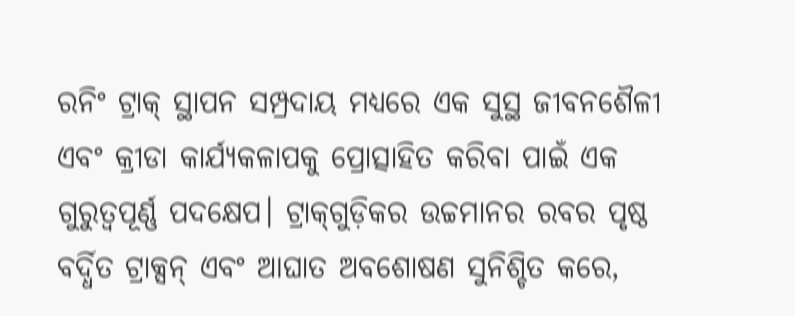ରନିଂ ଟ୍ରାକ୍ ସ୍ଥାପନ ସମ୍ପ୍ରଦାୟ ମଧ୍ୟରେ ଏକ ସୁସ୍ଥ ଜୀବନଶୈଳୀ ଏବଂ କ୍ରୀଡା କାର୍ଯ୍ୟକଳାପକୁ ପ୍ରୋତ୍ସାହିତ କରିବା ପାଇଁ ଏକ ଗୁରୁତ୍ୱପୂର୍ଣ୍ଣ ପଦକ୍ଷେପ। ଟ୍ରାକ୍‌ଗୁଡ଼ିକର ଉଚ୍ଚମାନର ରବର ପୃଷ୍ଠ ବର୍ଦ୍ଧିତ ଟ୍ରାକ୍ସନ୍ ଏବଂ ଆଘାତ ଅବଶୋଷଣ ସୁନିଶ୍ଚିତ କରେ,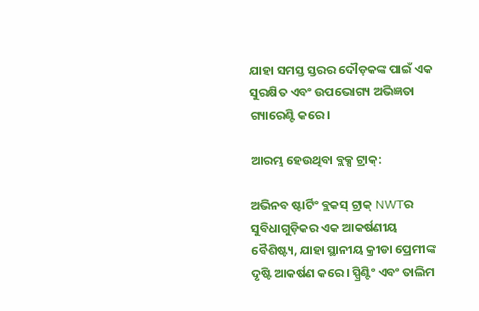ଯାହା ସମସ୍ତ ସ୍ତରର ଦୌଡ଼କଙ୍କ ପାଇଁ ଏକ ସୁରକ୍ଷିତ ଏବଂ ଉପଭୋଗ୍ୟ ଅଭିଜ୍ଞତା ଗ୍ୟାରେଣ୍ଟି କରେ।

ଆରମ୍ଭ ହେଉଥିବା ବ୍ଲକ୍ସ ଟ୍ରାକ୍:

ଅଭିନବ ଷ୍ଟାର୍ଟିଂ ବ୍ଲକସ୍ ଟ୍ରାକ୍ NWTର ସୁବିଧାଗୁଡ଼ିକର ଏକ ଆକର୍ଷଣୀୟ ବୈଶିଷ୍ଟ୍ୟ, ଯାହା ସ୍ଥାନୀୟ କ୍ରୀଡା ପ୍ରେମୀଙ୍କ ଦୃଷ୍ଟି ଆକର୍ଷଣ କରେ। ସ୍ପ୍ରିଣ୍ଟିଂ ଏବଂ ତାଲିମ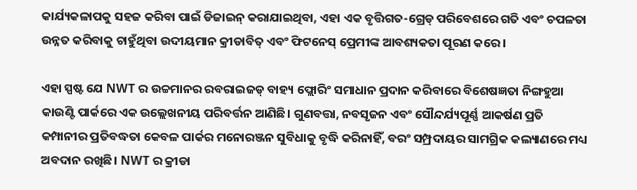କାର୍ଯ୍ୟକଳାପକୁ ସହଜ କରିବା ପାଇଁ ଡିଜାଇନ୍ କରାଯାଇଥିବା, ଏହା ଏକ ବୃତ୍ତିଗତ-ଗ୍ରେଡ୍ ପରିବେଶରେ ଗତି ଏବଂ ଚପଳତା ଉନ୍ନତ କରିବାକୁ ଚାହୁଁଥିବା ଉଦୀୟମାନ କ୍ରୀଡାବିତ୍ ଏବଂ ଫିଟନେସ୍ ପ୍ରେମୀଙ୍କ ଆବଶ୍ୟକତା ପୂରଣ କରେ।

ଏହା ସ୍ପଷ୍ଟ ଯେ NWT ର ଉଚ୍ଚମାନର ରବରାଇଜଡ୍ ବାହ୍ୟ ଫ୍ଲୋରିଂ ସମାଧାନ ପ୍ରଦାନ କରିବାରେ ବିଶେଷଜ୍ଞତା ନିଙ୍ଗହୁଆ କାଉଣ୍ଟି ପାର୍କରେ ଏକ ଉଲ୍ଲେଖନୀୟ ପରିବର୍ତ୍ତନ ଆଣିଛି। ଗୁଣବତ୍ତା, ନବସୃଜନ ଏବଂ ସୌନ୍ଦର୍ଯ୍ୟପୂର୍ଣ୍ଣ ଆକର୍ଷଣ ପ୍ରତି କମ୍ପାନୀର ପ୍ରତିବଦ୍ଧତା କେବଳ ପାର୍କର ମନୋରଞ୍ଜନ ସୁବିଧାକୁ ବୃଦ୍ଧି କରିନାହିଁ, ବରଂ ସମ୍ପ୍ରଦାୟର ସାମଗ୍ରିକ କଲ୍ୟାଣରେ ମଧ୍ୟ ଅବଦାନ ରଖିଛି। NWT ର କ୍ରୀଡା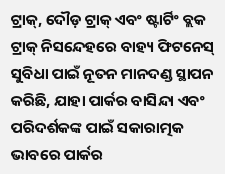ଟ୍ରାକ୍, ଦୌଡ଼ ଟ୍ରାକ୍ ଏବଂ ଷ୍ଟାର୍ଟିଂ ବ୍ଲକ ଟ୍ରାକ୍ ନିସନ୍ଦେହରେ ବାହ୍ୟ ଫିଟନେସ୍ ସୁବିଧା ପାଇଁ ନୂତନ ମାନଦଣ୍ଡ ସ୍ଥାପନ କରିଛି, ଯାହା ପାର୍କର ବାସିନ୍ଦା ଏବଂ ପରିଦର୍ଶକଙ୍କ ପାଇଁ ସକାରାତ୍ମକ ଭାବରେ ପାର୍କର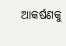ଆକର୍ଷଣକୁ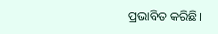ପ୍ରଭାବିତ କରିଛି।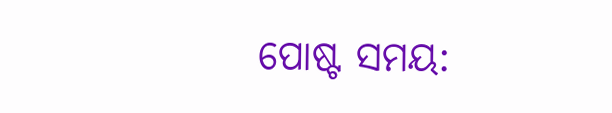ପୋଷ୍ଟ ସମୟ: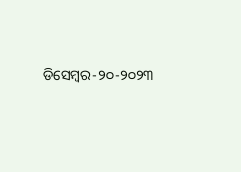ଡିସେମ୍ବର-୨୦-୨୦୨୩